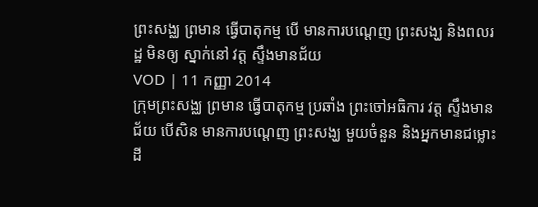ព្រះសង្ឈ ព្រមាន ធ្វើបាតុកម្ម បើ មានការបណ្តេញ ព្រះសង្ឃ និងពលរដ្ឋ មិនឲ្យ ស្នាក់នៅ វត្ត ស្ទឹងមានជ័យ
VOD | 11 កញ្ញា 2014
ក្រុមព្រះសង្ឈ ព្រមាន ធ្វើបាតុកម្ម ប្រឆាំង ព្រះចៅអធិការ វត្ត ស្ទឹងមានជ័យ បើសិន មានការបណ្ដេញ ព្រះសង្ឃ មួយចំនួន និងអ្នកមានជម្លោះ ដី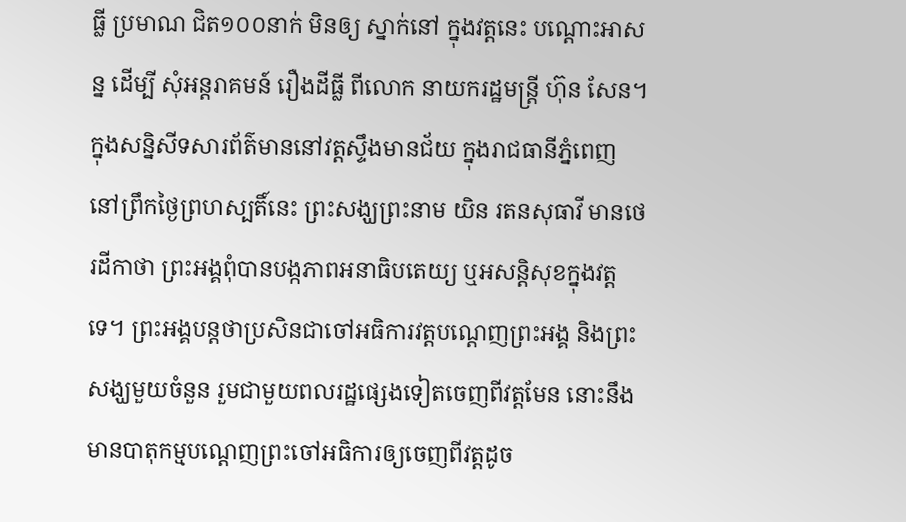ធ្លី ប្រមាណ ជិត១០០នាក់ មិនឲ្យ ស្នាក់នៅ ក្នុងវត្តនេះ បណ្តោះអាសន្ន ដើម្បី សុំអន្តរាគមន៍ រឿងដីធ្លី ពីលោក នាយករដ្ឋមន្ត្រី ហ៊ុន សែន។
ក្នុងសន្និសីទសារព័ត៌មាននៅវត្តស្ទឹងមានជ័យ ក្នុងរាជធានីភ្នំពេញ នៅព្រឹកថ្ងៃព្រហស្បតិ៍នេះ ព្រះសង្ឃព្រះនាម យិន រតនសុធាវី មានថេរដីកាថា ព្រះអង្គពុំបានបង្កភាពអនាធិបតេយ្យ ឬអសន្តិសុខក្នុងវត្តទេ។ ព្រះអង្គបន្តថាប្រសិនជាចៅអធិការវត្តបណ្ដេញព្រះអង្គ និងព្រះសង្ឃមួយចំនួន រួមជាមួយពលរដ្ឋផ្សេងទៀតចេញពីវត្តមែន នោះនឹងមានបាតុកម្មបណ្ដេញព្រះចៅអធិការឲ្យចេញពីវត្តដូច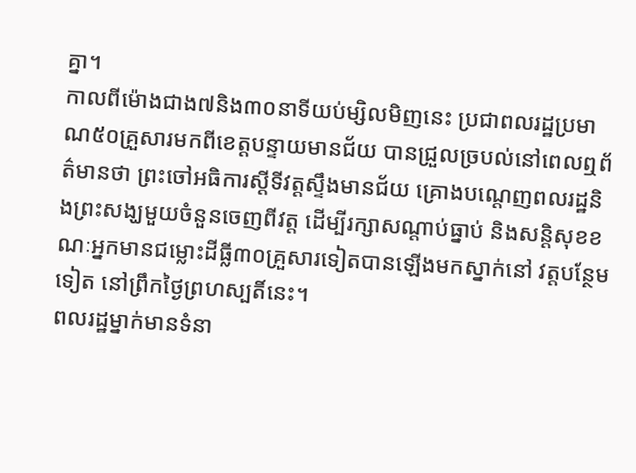គ្នា។
កាលពីម៉ោងជាង៧និង៣០នាទីយប់ម្សិលមិញនេះ ប្រជាពលរដ្ឋប្រមាណ៥០គ្រួសារមកពីខេត្តបន្ទាយមានជ័យ បានជ្រួលច្របល់នៅពេលឮព័ត៌មានថា ព្រះចៅអធិការស្តីទីវត្តស្ទឹងមានជ័យ គ្រោងបណ្តេញពលរដ្ឋនិងព្រះសង្ឃមួយចំនួនចេញពីវត្ត ដើម្បីរក្សាសណ្តាប់ធ្នាប់ និងសន្តិសុខខណៈអ្នកមានជម្លោះដីធ្លី៣០គ្រួសារទៀតបានឡើងមកស្នាក់នៅ វត្តបន្ថែមទៀត នៅព្រឹកថ្ងៃព្រហស្បតិ៍នេះ។
ពលរដ្ឋម្នាក់មានទំនា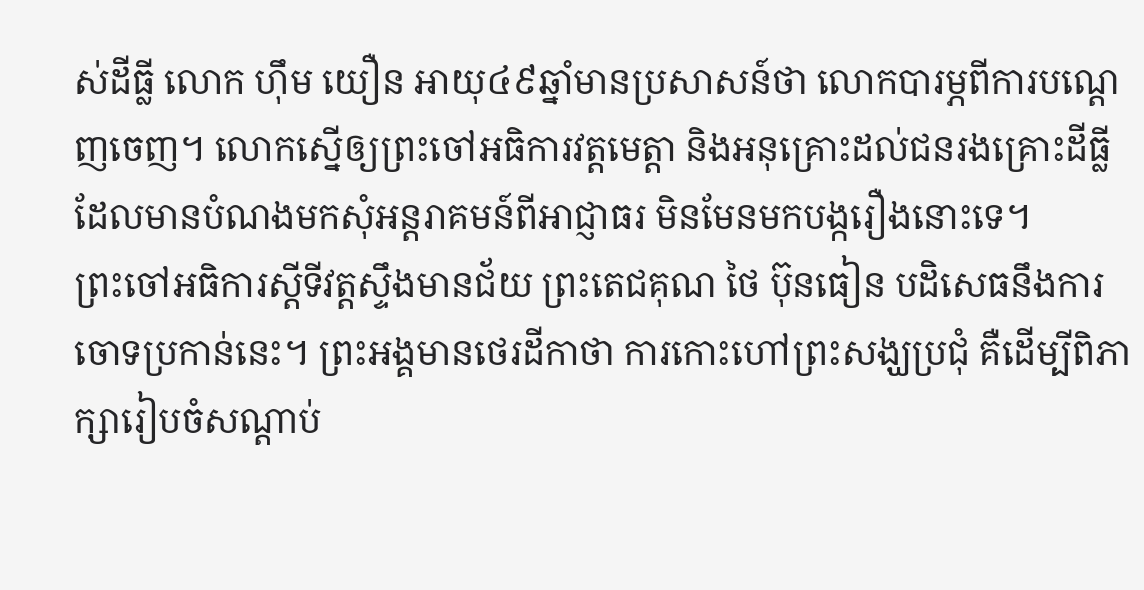ស់ដីធ្លី លោក ហ៊ឹម យឿន អាយុ៤៩ឆ្នាំមានប្រសាសន៍ថា លោកបារម្ភពីការបណ្តេញចេញ។ លោកស្នើឲ្យព្រះចៅអធិការវត្តមេត្តា និងអនុគ្រោះដល់ជនរងគ្រោះដីធ្លី ដែលមានបំណងមកសុំអន្តរាគមន៍ពីអាជ្ញាធរ មិនមែនមកបង្ករឿងនោះទេ។
ព្រះចៅអធិការស្តីទីវត្តស្ទឹងមានជ័យ ព្រះតេជគុណ ថៃ ប៊ុនធៀន បដិសេធនឹងការចោទប្រកាន់នេះ។ ព្រះអង្គមានថេរដីកាថា ការកោះហៅព្រះសង្ឃប្រជុំ គឺដើម្បីពិភាក្សារៀបចំសណ្តាប់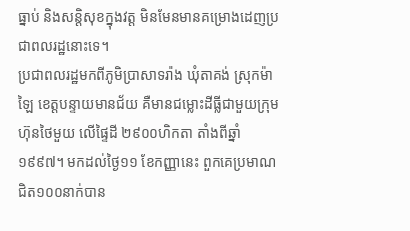ធ្នាប់ និងសន្តិសុខក្នុងវត្ត មិនមែនមានគម្រោងដេញប្រជាពលរដ្ឋនោះទេ។
ប្រជាពលរដ្ឋមកពីភូមិប្រាសាទរ៉ាង ឃុំតាគង់ ស្រុកម៉ាឡៃ ខេត្តបន្ទាយមានជ័យ គឺមានជម្លោះដីធ្លីជាមួយក្រុមហ៊ុនថៃមួយ លើផ្ទៃដី ២៩០០ហិកតា តាំងពីឆ្នាំ១៩៩៧។ មកដល់ថ្ងៃ១១ ខែកញ្ញានេះ ពួកគេប្រមាណជិត១០០នាក់បាន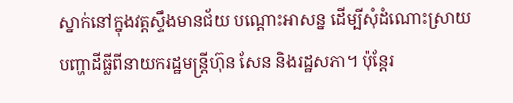ស្នាក់នៅក្នុងវត្តស្ទឹងមានជ័យ បណ្តោះអាសន្ន ដើម្បីសុំដំណោះស្រាយបញ្ហាដីធ្លីពីនាយករដ្ឋមន្ត្រីហ៊ុន សែន និងរដ្ឋសភា។ ប៉ុន្តែរ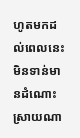ហូតមកដល់ពេលនេះមិនទាន់មានដំណោះស្រាយណា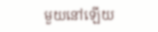មួយនៅឡើយ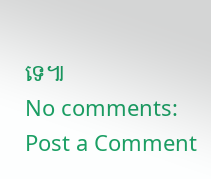ទេ៕
No comments:
Post a Comment